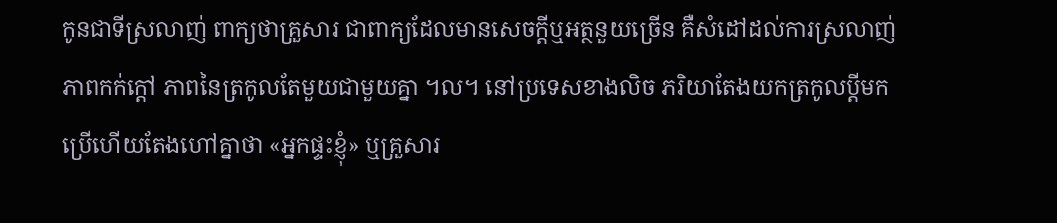កូនជាទីស្រលាញ់ ពាក្យថាគ្រួសារ ជាពាក្យដែលមានសេចក្តីឬអត្ថនួយច្រើន គឺសំដៅដល់ការស្រលាញ់ ភាពកក់ក្តៅ ភាពនៃត្រកូលតែមួយជាមួយគ្នា ។ល។ នៅប្រទេសខាងលិច ភរិយាតែងយកត្រកូលប្តីមកប្រើហើយតែងហៅគ្នាថា «អ្នកផ្ទះខ្ញុំ» ឬគ្រួសារ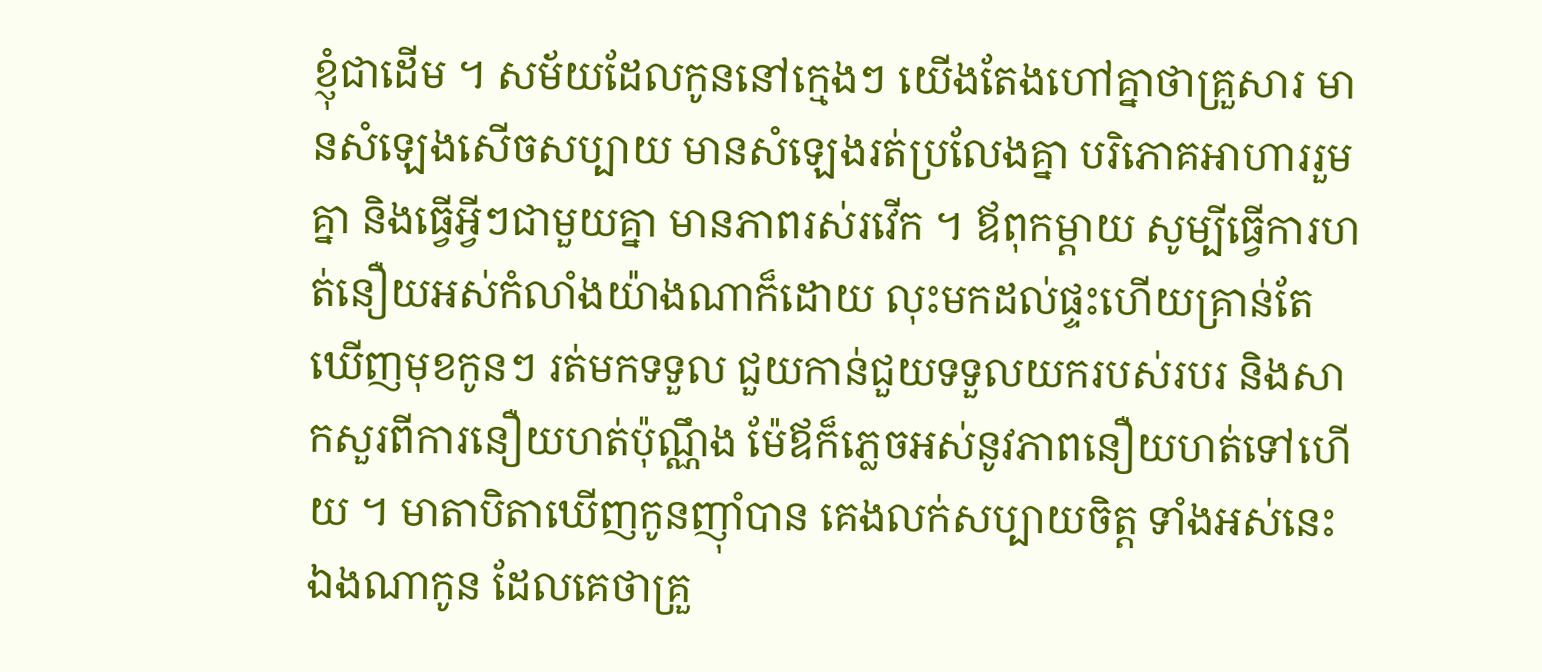ខ្ញុំជាដើម ។ សម័យដែលកូននៅក្មេងៗ យើងតែងហៅគ្នាថាគ្រួសារ មានសំឡេងសើចសប្បាយ មានសំឡេងរត់ប្រលែងគ្នា បរិភោគអាហាររួមគ្នា និងធ្វើអ្វីៗជាមួយគ្នា មានភាពរស់រវើក ។ ឪពុកម្តាយ សូម្បីធ្វើការហត់នឿយអស់កំលាំងយ៉ាងណាក៏ដោយ លុះមកដល់ផ្ទះហើយគ្រាន់តែឃើញមុខកូនៗ រត់មកទទួល ជួយកាន់ជួយទទួលយករបស់របរ និងសាកសួរពីការនឿយហត់ប៉ុណ្ណឹង ម៉ែឪក៏ភ្លេចអស់នូវភាពនឿយហត់ទៅហើយ ។ មាតាបិតាឃើញកូនញ៉ាំបាន គេងលក់សប្បាយចិត្ត ទាំងអស់នេះឯងណាកូន ដែលគេថាគ្រួ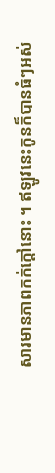សារមានភាពកក់ក្តៅនោះ ។ ឥឡូវនេះកូនក៏បានធំៗអស់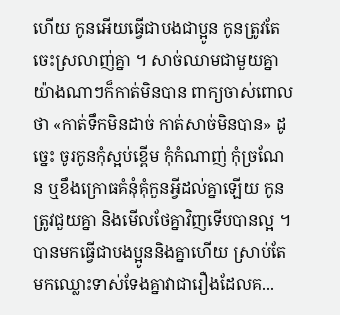ហើយ កូនអើយធ្វើជាបងជាប្អូន កូនត្រូវតែចេះស្រលាញ់គ្នា ។ សាច់ឈាមជាមួយគ្នា យ៉ាងណាៗក៏កាត់មិនបាន ពាក្យចាស់ពោលថា «កាត់ទឹកមិនដាច់ កាត់សាច់មិនបាន» ដូច្នេះ ចូរកូនកុំស្អប់ខ្ពើម កុំកំណាញ់ កុំច្រណែន ឬខឹងក្រោធគំនុំគុំកួនអ្វីដល់គ្នាឡើយ កូនត្រូវជួយគ្នា និងមើលថែគ្នាវិញទើបបានល្អ ។ បានមកធ្វើជាបងប្អូននិងគ្នាហើយ ស្រាប់តែមកឈ្លោះទាស់ទែងគ្នាវាជារឿងដែលគ...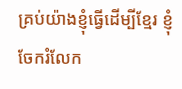គ្រប់យ៉ាងខ្ញុំធ្វើដើម្បីខ្មែរ ខ្ញុំចែករំលែក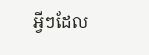អ្វីៗដែល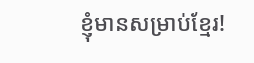ខ្ញុំមានសម្រាប់ខ្មែរ!